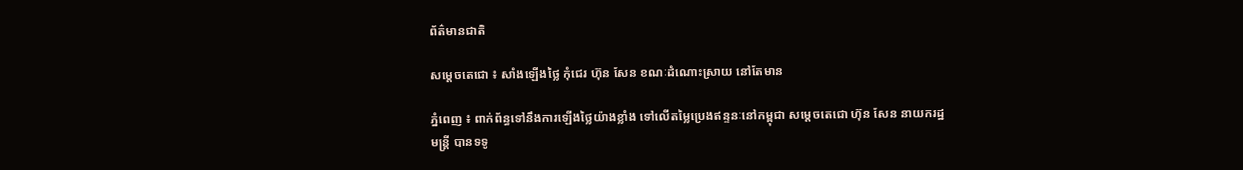ព័ត៌មានជាតិ

សម្តេចតេជោ ៖ សាំងឡើងថ្លៃ កុំជេរ ហ៊ុន សែន ខណៈដំណោះស្រាយ នៅតែមាន

ភ្នំពេញ ៖ ពាក់ព័ន្ធទៅនឹងការឡើងថ្លៃយ៉ាងខ្លាំង ទៅលើតម្លៃប្រេងឥន្ទនៈនៅកម្ពុជា សម្តេចតេជោ ហ៊ុន សែន នាយករដ្ឋមន្ត្រី បានទទូ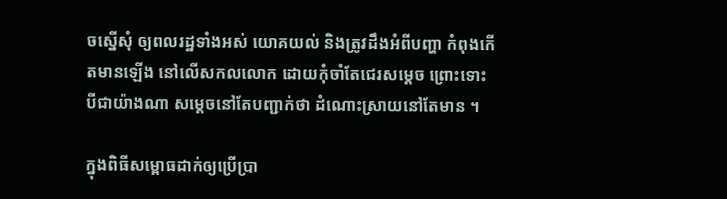ចស្នើសុំ ឲ្យពលរដ្ឋទាំងអស់ យោគយល់ និងត្រូវដឹងអំពីបញ្ហា កំពុងកើតមានឡើង នៅលើសកលលោក ដោយកុំចាំតែជេរសម្តេច ព្រោះទោះបីជាយ៉ាងណា សម្តេចនៅតែបញ្ជាក់ថា ដំណោះស្រាយនៅតែមាន ។

ក្នុងពិធីសម្ពោធដាក់ឲ្យប្រើប្រា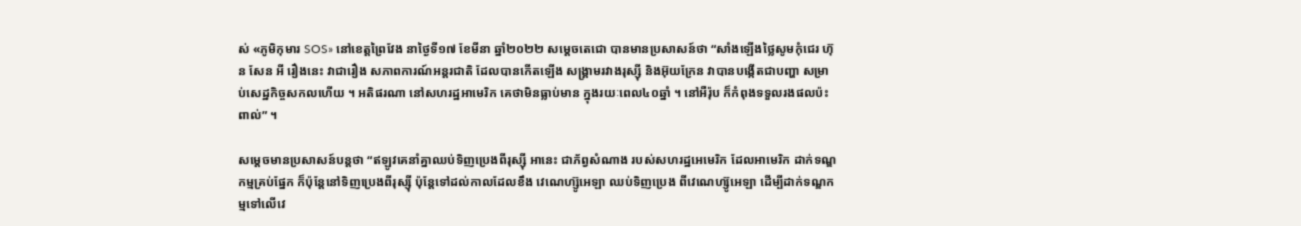ស់ «ភូមិកុមារ SOS» នៅខេត្តព្រៃវែង នាថ្ងៃទី១៧ ខែមីនា ឆ្នាំ២០២២ សម្ដេចតេជោ បានមានប្រសាសន៍ថា “សាំងឡើងថ្លៃសូមកុំជេរ ហ៊ុន សែន អី រឿងនេះ វាជារឿង សភាពការណ៍អន្តរជាតិ ដែលបានកើតឡើង សង្គ្រាមរវាងរុស្ស៊ី និងអ៊ុយក្រែន វាបានបង្កើតជាបញ្ហា សម្រាប់សេដ្ឋកិច្ចសកលហើយ ។ អតិផរណា នៅសហរដ្ឋអាមេរិក គេថាមិនធ្លាប់មាន ក្នុងរយៈពេល៤០ឆ្នាំ ។ នៅអឺរ៉ុប ក៏កំពុងទទួលរងផលប៉ះពាល់” ។

សម្តេចមានប្រសាសន៍បន្តថា “ឥឡូវគេនាំគ្នាឈប់ទិញប្រេងពីរុស្ស៊ី អានេះ ជាភ័ព្វសំណាង របស់សហរដ្ឋអេមេរិក ដែលអាមេរិក ដាក់ទណ្ឌកម្មគ្រប់ផ្នែក ក៏ប៉ុន្តែនៅទិញប្រេងពីរុស្ស៊ី ប៉ុន្តែទៅដល់កាលដែលខឹង វេណេហ្ស៊ូអេឡា ឈប់ទិញប្រេង ពីវេណេហ្ស៊ូអេឡា ដើម្បីដាក់ទណ្ឌកម្មទៅលើវេ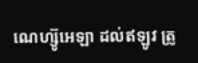ណេហ្ស៊ូអេឡា ដល់ឥឡូវ ត្រូ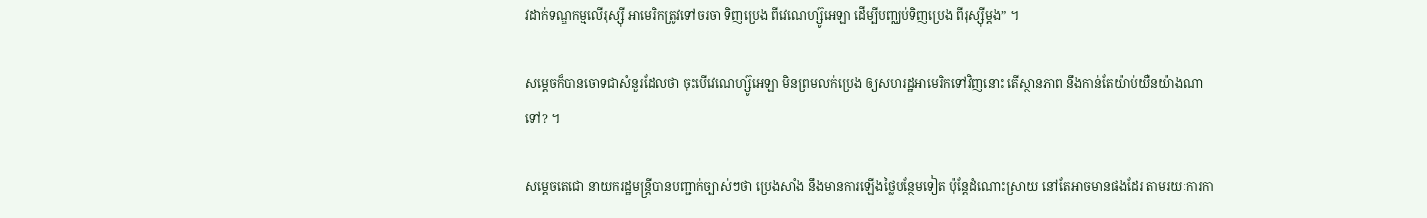វដាក់ទណ្ឌកម្មលើរុស្ស៊ី អាមេរិកត្រូវទៅចរចា ទិញប្រេង ពីវេណេហ្ស៊ូអេឡា ដើម្បីបញ្ឈប់ទិញប្រេង ពីរុស្ស៊ីម្តង” ។

សម្តេចក៏បានចោទជាសំនួរដែលថា ចុះបើវេណេហ្ស៊ូអេឡា មិនព្រមលក់ប្រេង ឲ្យសហរដ្ឋអាមេរិកទៅវិញនោះ តើស្ថានភាព នឹងកាន់តែយ៉ាប់យឺនយ៉ាងណាទៅ? ។

សម្តេចតេជោ នាយករដ្ឋមន្ត្រីបានបញ្ជាក់ច្បាស់ៗថា ប្រេងសាំង នឹងមានការឡើងថ្លៃបន្ថែមទៀត ប៉ុន្តែដំណោះស្រាយ នៅតែអាចមានផងដែរ តាមរយៈការកា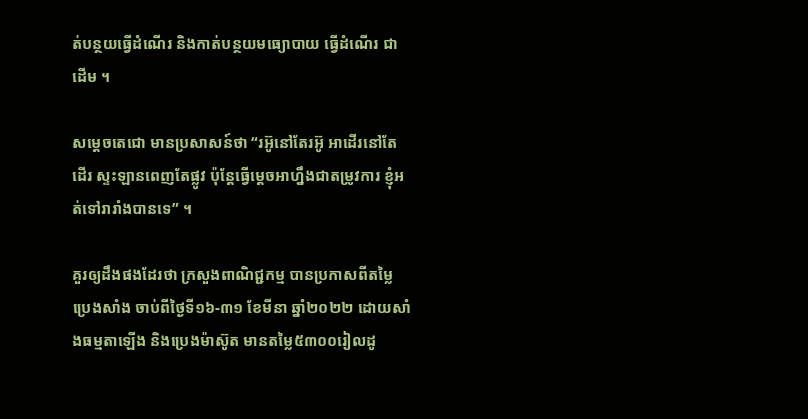ត់បន្ថយធ្វើដំណើរ និងកាត់បន្ថយមធ្យោបាយ ធ្វើដំណើរ ជាដើម ។

សម្តេចតេជោ មានប្រសាសន៍ថា “រអ៊ូនៅតែរអ៊ូ អាដើរនៅតែដើរ ស្ទះឡានពេញតែផ្លូវ ប៉ុន្តែធ្វើម្តេចអាហ្នឹងជាតម្រូវការ ខ្ញុំអត់ទៅរារាំងបានទេ” ។

គួរឲ្យដឹងផងដែរថា ក្រសួងពាណិជ្ជកម្ម បានប្រកាសពីតម្លៃប្រេងសាំង ចាប់ពីថ្ងៃទី១៦-៣១ ខែមីនា ឆ្នាំ២០២២ ដោយសាំងធម្មតាឡើង និងប្រេងម៉ាស៊ូត មានតម្លៃ៥៣០០រៀលដូ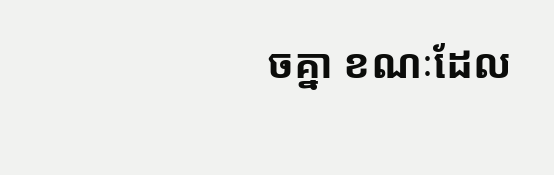ចគ្នា ខណៈដែល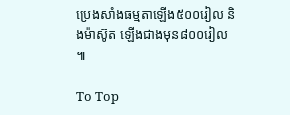ប្រេងសាំងធម្មតាឡើង៥០០រៀល និងម៉ាស៊ូត ឡើងជាងមុន៨០០រៀល ៕

To Top